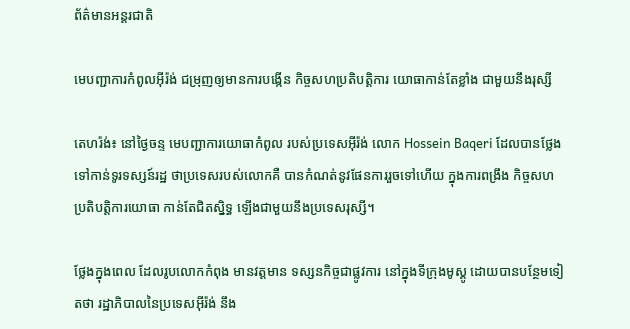ព័ត៌មានអន្តរជាតិ

មេបញ្ជាការកំពូលអ៊ីរ៉ង់ ជម្រុញឲ្យមានការបង្កើន កិច្ចសហប្រតិបត្តិការ យោធាកាន់តែខ្លាំង ជាមួយនឹងរុស្សី

តេហរ៉ង់៖ នៅថ្ងៃចន្ទ មេបញ្ជាការយោធាកំពូល របស់ប្រទេសអ៊ីរ៉ង់ លោក Hossein Baqeri ដែលបានថ្លែង ទៅកាន់ទូរទស្សន៍រដ្ឋ ថាប្រទេសរបស់លោកគឺ បានកំណត់នូវផែនការរួចទៅហើយ ក្នុងការពង្រឹង កិច្ចសហប្រតិបត្តិការយោធា កាន់តែជិតស្និទ្ធ ឡើងជាមួយនឹងប្រទេសរុស្សី។

ថ្លែងក្នុងពេល ដែលរូបលោកកំពុង មានវត្តមាន ទស្សនកិច្ចជាផ្លូវការ នៅក្នុងទីក្រុងមូស្គូ ដោយបានបន្ថែមទៀតថា រដ្ឋាភិបាលនៃប្រទេសអ៊ីរ៉ង់ នឹង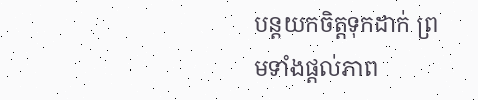បន្តយកចិត្តទុកដាក់ ព្រមទាំងផ្តល់ភាព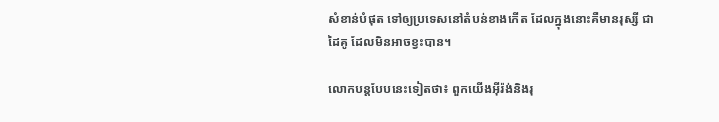សំខាន់បំផុត ទៅឲ្យប្រទេសនៅតំបន់ខាងកើត ដែលក្នុងនោះគឺមានរុស្សី ជាដៃគូ ដែលមិនអាចខ្វះបាន។

លោកបន្តបែបនេះទៀតថា៖ ពួកយើងអ៊ីរ៉ង់និងរុ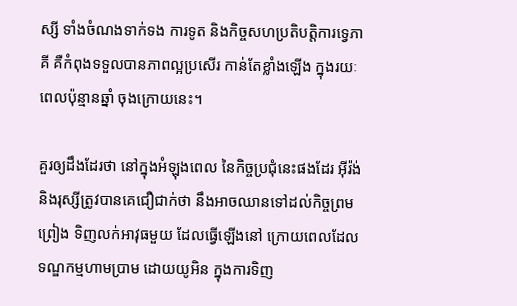ស្សី ទាំងចំណងទាក់ទង ការទូត និងកិច្ចសហប្រតិបត្តិការទ្វេភាគី គឺកំពុងទទួលបានភាពល្អប្រសើរ កាន់តែខ្លាំងឡើង ក្នុងរយៈពេលប៉ុន្មានឆ្នាំ ចុងក្រោយនេះ។

គួរឲ្យដឹងដែរថា នៅក្នុងអំឡុងពេល នៃកិច្ចប្រជុំនេះផងដែរ អ៊ីរ៉ង់និងរុស្សីត្រូវបានគេជឿជាក់ថា នឹងអាចឈានទៅដល់កិច្ចព្រមព្រៀង ទិញលក់អាវុធមួយ ដែលធ្វើឡើងនៅ ក្រោយពេលដែល ទណ្ឌកម្មហាមប្រាម ដោយយូអិន ក្នុងការទិញ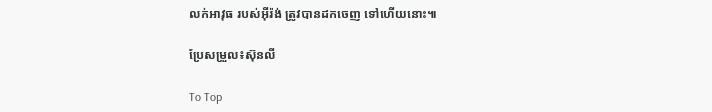លក់អាវុធ របស់អ៊ីរ៉ង់ ត្រូវបានដកចេញ ទៅហើយនោះ៕

ប្រែសម្រួល៖ស៊ុនលី

To Top